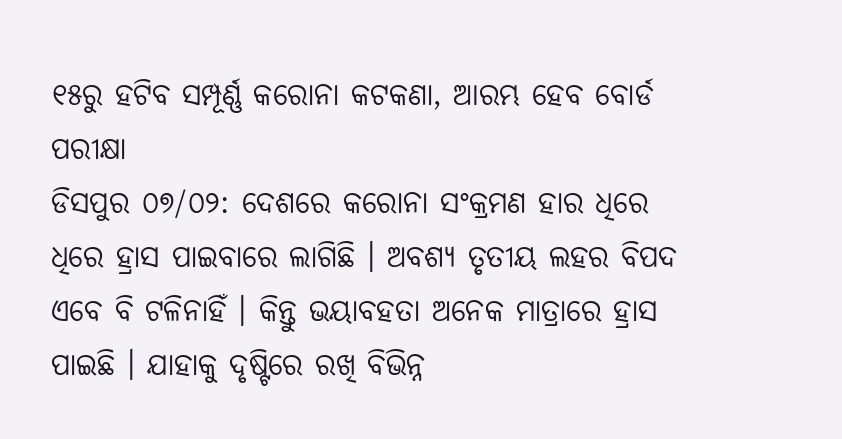୧୫ରୁ ହଟିବ ସମ୍ପୂର୍ଣ୍ଣ କରୋନା କଟକଣା, ଆରମ୍ଭ ହେବ ବୋର୍ଡ ପରୀକ୍ଷା
ଡିସପୁର ୦୭/୦୨: ଦେଶରେ କରୋନା ସଂକ୍ରମଣ ହାର ଧିରେ ଧିରେ ହ୍ରାସ ପାଇବାରେ ଲାଗିଛି । ଅବଶ୍ୟ ତୃତୀୟ ଲହର ବିପଦ ଏବେ ବି ଟଳିନାହିଁ । କିନ୍ତୁ ଭୟାବହତା ଅନେକ ମାତ୍ରାରେ ହ୍ରାସ ପାଇଛି । ଯାହାକୁ ଦୃଷ୍ଟିରେ ରଖି ବିଭିନ୍ନ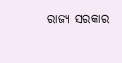ରାଜ୍ୟ ସରକାର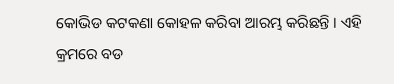କୋଭିଡ କଟକଣା କୋହଳ କରିବା ଆରମ୍ଭ କରିଛନ୍ତି । ଏହି କ୍ରମରେ ବଡ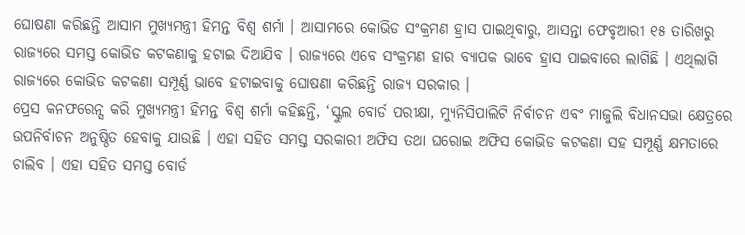ଘୋଷଣା କରିଛନ୍ତି ଆସାମ ମୁଖ୍ୟମନ୍ତ୍ରୀ ହିମନ୍ତ ବିଶ୍ବ ଶର୍ମା । ଆସାମରେ କୋଭିଡ ସଂକ୍ରମଣ ହ୍ରାସ ପାଇଥିବାରୁ, ଆସନ୍ତା ଫେବୃଆରୀ ୧୫ ତାରିଖରୁ ରାଜ୍ୟରେ ସମସ୍ତ କୋଭିଡ କଟକଣାକୁ ହଟାଇ ଦିଆଯିବ । ରାଜ୍ୟରେ ଏବେ ସଂକ୍ରମଣ ହାର ବ୍ୟାପକ ଭାବେ ହ୍ରାସ ପାଇବାରେ ଲାଗିଛି । ଏଥିଲାଗି ରାଜ୍ୟରେ କୋଭିଡ କଟକଣା ସମ୍ପୂର୍ଣ୍ଣ ଭାବେ ହଟାଇବାକୁ ଘୋଷଣା କରିଛନ୍ତି ରାଜ୍ୟ ସରକାର ।
ପ୍ରେସ କନଫରେନ୍ସ କରି ମୁଖ୍ୟମନ୍ତ୍ରୀ ହିମନ୍ତ ବିଶ୍ବ ଶର୍ମା କହିଛନ୍ତି, ‘ସ୍କୁଲ ବୋର୍ଡ ପରୀକ୍ଷା, ମ୍ୟୁନିସିପାଲିଟି ନିର୍ବାଚନ ଏବଂ ମାଜୁଲି ବିଧାନସଭା କ୍ଷେତ୍ରରେ ଉପନିର୍ବାଚନ ଅନୁଷ୍ଠିତ ହେବାକୁ ଯାଉଛି । ଏହା ସହିତ ସମସ୍ତ ସରକାରୀ ଅଫିସ ତଥା ଘରୋଇ ଅଫିସ କୋଭିଡ କଟକଣା ସହ ସମ୍ପୂର୍ଣ୍ଣ କ୍ଷମତାରେ ଚାଲିବ । ଏହା ସହିତ ସମସ୍ତ ବୋର୍ଡ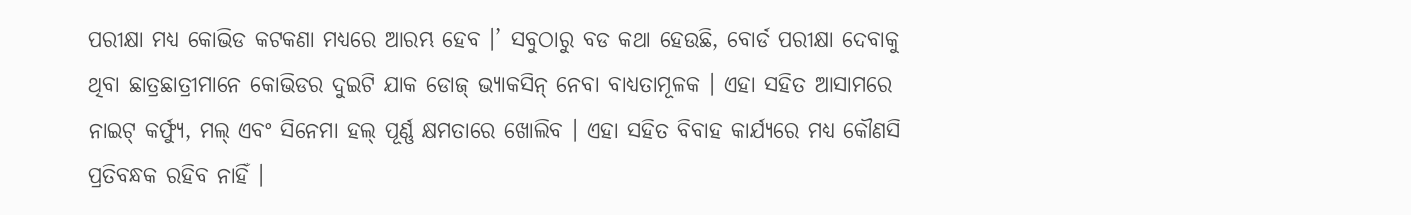ପରୀକ୍ଷା ମଧ୍ୟ କୋଭିଡ କଟକଣା ମଧ୍ୟରେ ଆରମ୍ଭ ହେବ ।’ ସବୁଠାରୁ ବଡ କଥା ହେଉଛି, ବୋର୍ଡ ପରୀକ୍ଷା ଦେବାକୁ ଥିବା ଛାତ୍ରଛାତ୍ରୀମାନେ କୋଭିଡର ଦୁଇଟି ଯାକ ଡୋଜ୍ ଭ୍ୟାକସିନ୍ ନେବା ବାଧ୍ୟତାମୂଳକ । ଏହା ସହିତ ଆସାମରେ ନାଇଟ୍ କର୍ଫ୍ୟୁ, ମଲ୍ ଏବଂ ସିନେମା ହଲ୍ ପୂର୍ଣ୍ଣ କ୍ଷମତାରେ ଖୋଲିବ । ଏହା ସହିତ ବିବାହ କାର୍ଯ୍ୟରେ ମଧ୍ୟ କୌଣସି ପ୍ରତିବନ୍ଧକ ରହିବ ନାହିଁ ।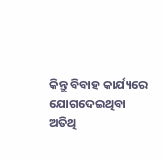କିନ୍ତୁ ବିବାହ କାର୍ଯ୍ୟରେ ଯୋଗଦେଇଥିବା ଅତିଥି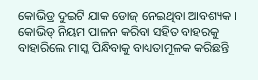କୋଭିଡ୍ର ଦୁଇଟି ଯାକ ଡୋଜ୍ ନେଇଥିବା ଆବଶ୍ୟକ । କୋଭିଡ୍ ନିୟମ ପାଳନ କରିବା ସହିତ ବାହରକୁ ବାହାରିଲେ ମାସ୍କ ପିନ୍ଧିବାକୁ ବାଧ୍ୟତାମୂଳକ କରିଛନ୍ତି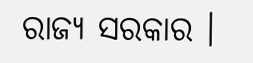ରାଜ୍ୟ ସରକାର ।